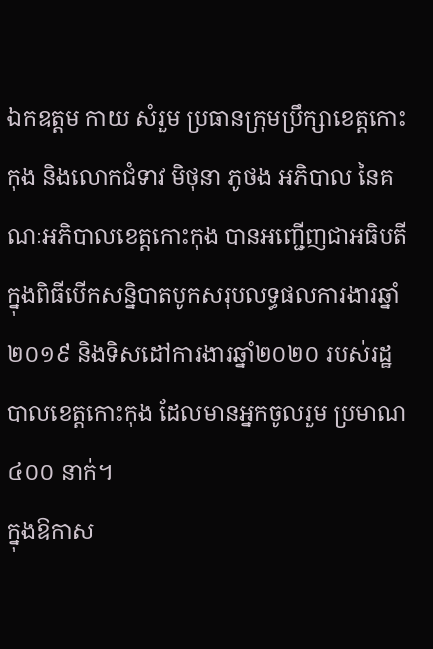ឯកឧត្តម កាយ សំរួម ប្រធានក្រុមប្រឹក្សាខេត្តកោះកុង និងលោកជំទាវ មិថុនា ភូថង អភិបាល នៃគណៈអភិបាលខេត្តកោះកុង បានអញ្ជើញជាអធិបតី ក្នុងពិធីបើកសន្និបាតបូកសរុបលទ្ធផលការងារឆ្នាំ២០១៩ និងទិសដៅការងារឆ្នាំ២០២០ របស់រដ្ឋបាលខេត្តកោះកុង ដែលមានអ្នកចូលរួម ប្រមាណ ៤០០ នាក់។
ក្នុងឱកាស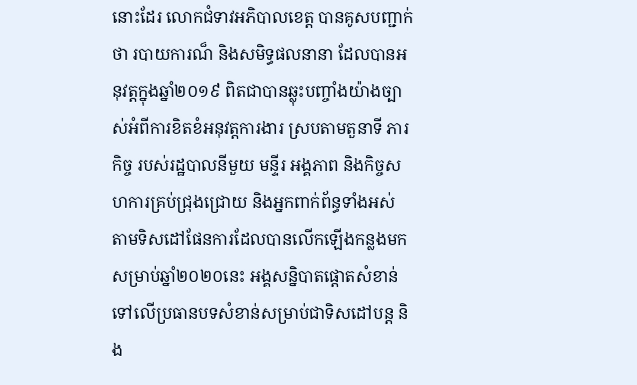នោះដែរ លោកជំទាវអភិបាលខេត្ត បានគូសបញ្ជាក់ថា របាយការណ៏ និងសមិទ្ធផលនានា ដែលបានអនុវត្តក្នុងឆ្នាំ២០១៩ ពិតជាបានឆ្លុះបញ្ចាំងយ៉ាងច្បាស់អំពីការខិតខំអនុវត្តការងារ ស្របតាមតួនាទី ភារកិច្ច របស់រដ្ឋបាលនីមួយ មន្ទីរ អង្គភាព និងកិច្ចសហការគ្រប់ជ្រុងជ្រោយ និងអ្នកពាក់ព័ន្ធទាំងអស់ តាមទិសដៅផែនការដែលបានលើកឡើងកន្លងមក សម្រាប់ឆ្នាំ២០២០នេះ អង្គសន្និបាតផ្តោតសំខាន់ ទៅលើប្រធានបទសំខាន់សម្រាប់ជាទិសដៅបន្ត និង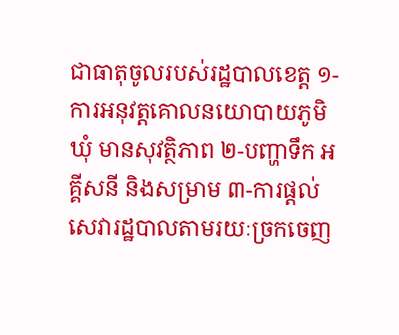ជាធាតុចូលរបស់រដ្ឋបាលខេត្ត ១-ការអនុវត្តគោលនយោបាយភូមិ ឃុំ មានសុវត្ថិភាព ២-បញ្ហាទឹក អគ្គីសនី និងសម្រាម ៣-ការផ្តល់សេវារដ្ឋបាលតាមរយៈច្រកចេញ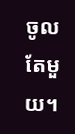ចូល តែមួយ។